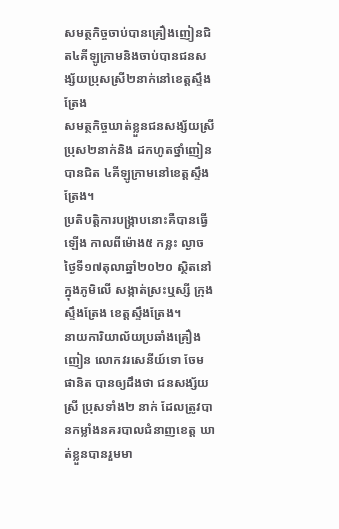សមត្ថកិច្ចចាប់បានគ្រឿងញៀនជិត៤គីឡូក្រាមនិងចាប់បានជនសង្ស័យប្រុសស្រី២នាក់នៅខេត្តស្ទឹងត្រែង
សមត្ថកិច្ចឃាត់ខ្លួនជនសង្ស័យស្រីប្រុស២នាក់និង ដកហូតថ្នាំញៀនបានជិត ៤គីឡូក្រាមនៅខេត្តស្ទឹងត្រែង។
ប្រតិបត្តិការបង្រ្កាបនោះគឺបានធ្វើឡើង កាលពីម៉ោង៥ កន្លះ ល្ងាច ថ្ងៃទី១៧តុលាឆ្នាំ២០២០ ស្ថិតនៅក្នុងភូមិលើ សង្កាត់ស្រះឬស្សី ក្រុងស្ទឹងត្រែង ខេត្តស្ទឹងត្រែង។
នាយការិយាល័យប្រឆាំងគ្រឿងញៀន លោកវរសេនីយ៍ទោ ចែម ផានិត បានឲ្យដឹងថា ជនសង្ស័យស្រី ប្រុសទាំង២ នាក់ ដែលត្រូវបានកម្លាំងនគរបាលជំនាញខេត្ត ឃាត់ខ្លួនបានរួមមា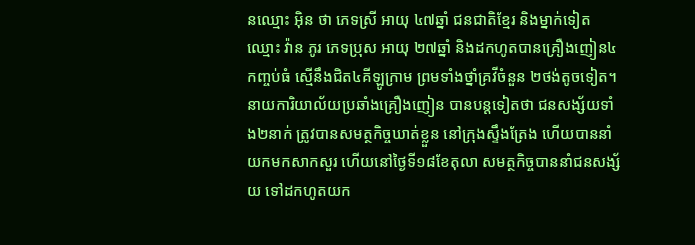នឈ្មោះ អ៊ិន ថា ភេទស្រី អាយុ ៤៧ឆ្នាំ ជនជាតិខ្មែរ និងម្នាក់ទៀត ឈ្មោះ វ៉ាន ភូរ ភេទប្រុស អាយុ ២៧ឆ្នាំ និងដកហូតបានគ្រឿងញៀន៤កញ្ចប់ធំ ស្មើនឹងជិត៤គីឡូក្រាម ព្រមទាំងថ្នាំគ្រវីចំនួន ២ថង់តូចទៀត។
នាយការិយាល័យប្រឆាំងគ្រឿងញៀន បានបន្តទៀតថា ជនសង្ស័យទាំង២នាក់ ត្រូវបានសមត្ថកិច្ចឃាត់ខ្លួន នៅក្រុងស្ទឹងត្រែង ហើយបាននាំយកមកសាកសួរ ហើយនៅថ្ងៃទី១៨ខែតុលា សមត្ថកិច្ចបាននាំជនសង្ស័យ ទៅដកហូតយក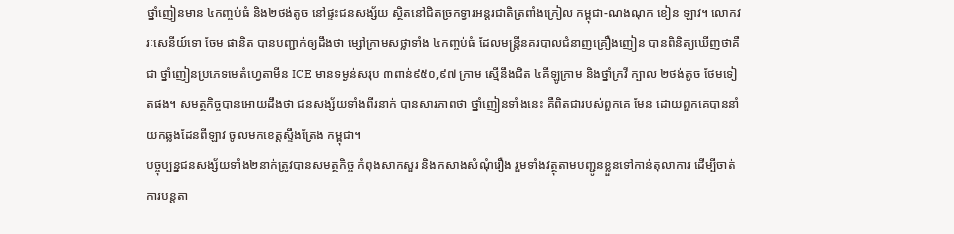ថ្នាំញៀនមាន ៤កញ្ចប់ធំ និង២ថង់តូច នៅផ្ទះជនសង្ស័យ ស្ថិតនៅជិតច្រកទ្វារអន្តរជាតិត្រពាំងក្រៀល កម្ពុជា-ណងណុក ខៀន ឡាវ។ លោកវរៈសេនីយ៍ទោ ចែម ផានិត បានបញ្ជាក់ឲ្យដឹងថា ម្សៅក្រាមសថ្លាទាំង ៤កញ្ចប់ធំ ដែលមន្ត្រីនគរបាលជំនាញគ្រឿងញៀន បានពិនិត្យឃើញថាគឺជា ថ្នាំញៀនប្រភេទមេតំហ្វេតាមីន ICE មានទម្ងន់សរុប ៣ពាន់៩៥០,៩៧ ក្រាម ស្មើនឹងជិត ៤គីឡូក្រាម និងថ្នាំក្រវី ក្បាល ២ថង់តូច ថែមទៀតផង។ សមត្ថកិច្ចបានអោយដឹងថា ជនសង្ស័យទាំងពីរនាក់ បានសារភាពថា ថ្នាំញៀនទាំងនេះ គឺពិតជារបស់ពួកគេ មែន ដោយពួកគេបាននាំយកឆ្លងដែនពីឡាវ ចូលមកខេត្តស្ទឹងត្រែង កម្ពុជា។
បច្ចុប្បន្នជនសង្ស័យទាំង២នាក់ត្រូវបានសមត្ថកិច្ច កំពុងសាកសួរ និងកសាងសំណុំរឿង រួមទាំងវត្ថុតាមបញ្ជូនខ្លួនទៅកាន់តុលាការ ដើម្បីចាត់ការបន្តតា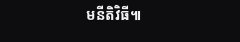មនីតិវិធី៕